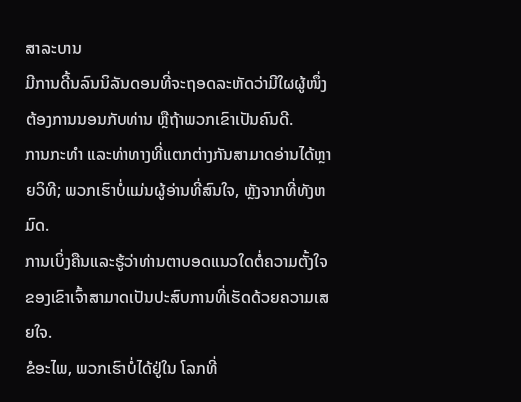ສາລະບານ
ມີການດີ້ນລົນນິລັນດອນທີ່ຈະຖອດລະຫັດວ່າມີໃຜຜູ້ໜຶ່ງຕ້ອງການນອນກັບທ່ານ ຫຼືຖ້າພວກເຂົາເປັນຄົນດີ.
ການກະທຳ ແລະທ່າທາງທີ່ແຕກຕ່າງກັນສາມາດອ່ານໄດ້ຫຼາຍວິທີ; ພວກເຮົາບໍ່ແມ່ນຜູ້ອ່ານທີ່ສົນໃຈ, ຫຼັງຈາກທີ່ທັງຫມົດ.
ການເບິ່ງຄືນແລະຮູ້ວ່າທ່ານຕາບອດແນວໃດຕໍ່ຄວາມຕັ້ງໃຈຂອງເຂົາເຈົ້າສາມາດເປັນປະສົບການທີ່ເຮັດດ້ວຍຄວາມເສຍໃຈ.
ຂໍອະໄພ, ພວກເຮົາບໍ່ໄດ້ຢູ່ໃນ ໂລກທີ່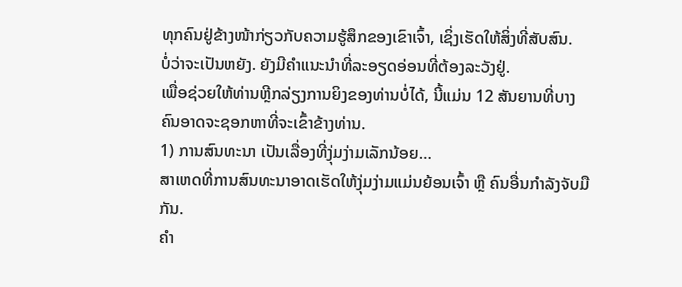ທຸກຄົນຢູ່ຂ້າງໜ້າກ່ຽວກັບຄວາມຮູ້ສຶກຂອງເຂົາເຈົ້າ, ເຊິ່ງເຮັດໃຫ້ສິ່ງທີ່ສັບສົນ.
ບໍ່ວ່າຈະເປັນຫຍັງ. ຍັງມີຄຳແນະນຳທີ່ລະອຽດອ່ອນທີ່ຕ້ອງລະວັງຢູ່.
ເພື່ອຊ່ວຍໃຫ້ທ່ານຫຼີກລ່ຽງການຍິງຂອງທ່ານບໍ່ໄດ້, ນີ້ແມ່ນ 12 ສັນຍານທີ່ບາງຄົນອາດຈະຊອກຫາທີ່ຈະເຂົ້າຂ້າງທ່ານ.
1) ການສົນທະນາ ເປັນເລື່ອງທີ່ງຸ່ມງ່າມເລັກນ້ອຍ…
ສາເຫດທີ່ການສົນທະນາອາດເຮັດໃຫ້ງຸ່ມງ່າມແມ່ນຍ້ອນເຈົ້າ ຫຼື ຄົນອື່ນກຳລັງຈັບມືກັນ.
ຄຳ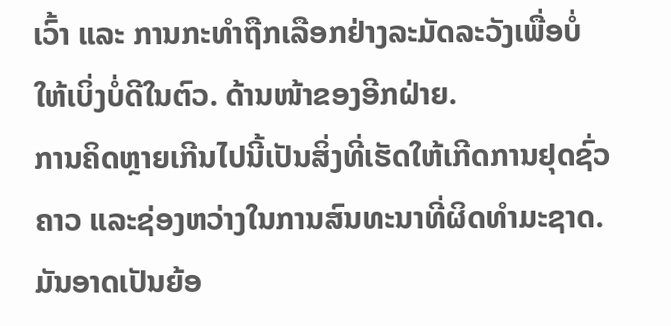ເວົ້າ ແລະ ການກະທຳຖືກເລືອກຢ່າງລະມັດລະວັງເພື່ອບໍ່ໃຫ້ເບິ່ງບໍ່ດີໃນຕົວ. ດ້ານໜ້າຂອງອີກຝ່າຍ.
ການຄິດຫຼາຍເກີນໄປນີ້ເປັນສິ່ງທີ່ເຮັດໃຫ້ເກີດການຢຸດຊົ່ວຄາວ ແລະຊ່ອງຫວ່າງໃນການສົນທະນາທີ່ຜິດທໍາມະຊາດ.
ມັນອາດເປັນຍ້ອ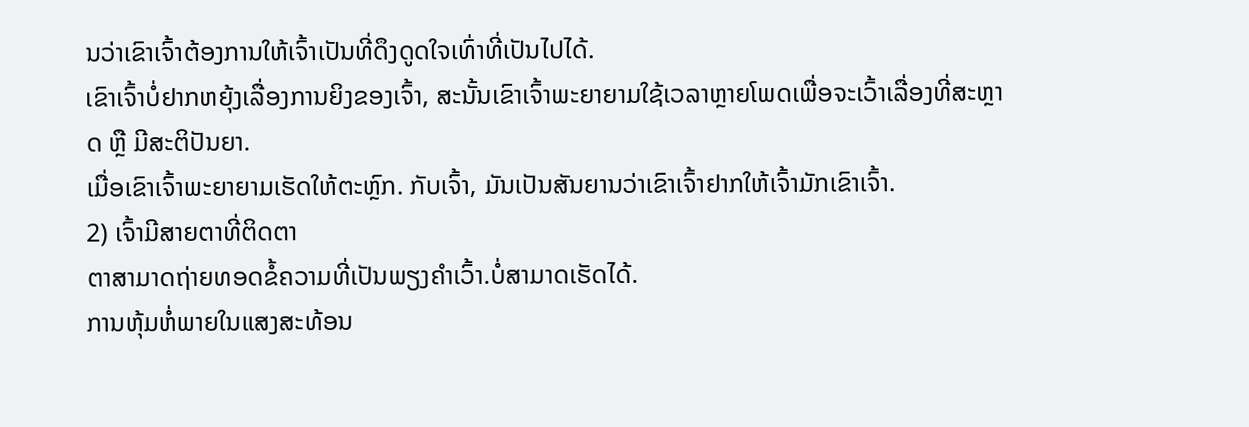ນວ່າເຂົາເຈົ້າຕ້ອງການໃຫ້ເຈົ້າເປັນທີ່ດຶງດູດໃຈເທົ່າທີ່ເປັນໄປໄດ້.
ເຂົາເຈົ້າບໍ່ຢາກຫຍຸ້ງເລື່ອງການຍິງຂອງເຈົ້າ, ສະນັ້ນເຂົາເຈົ້າພະຍາຍາມໃຊ້ເວລາຫຼາຍໂພດເພື່ອຈະເວົ້າເລື່ອງທີ່ສະຫຼາດ ຫຼື ມີສະຕິປັນຍາ.
ເມື່ອເຂົາເຈົ້າພະຍາຍາມເຮັດໃຫ້ຕະຫຼົກ. ກັບເຈົ້າ, ມັນເປັນສັນຍານວ່າເຂົາເຈົ້າຢາກໃຫ້ເຈົ້າມັກເຂົາເຈົ້າ.
2) ເຈົ້າມີສາຍຕາທີ່ຕິດຕາ
ຕາສາມາດຖ່າຍທອດຂໍ້ຄວາມທີ່ເປັນພຽງຄຳເວົ້າ.ບໍ່ສາມາດເຮັດໄດ້.
ການຫຸ້ມຫໍ່ພາຍໃນແສງສະທ້ອນ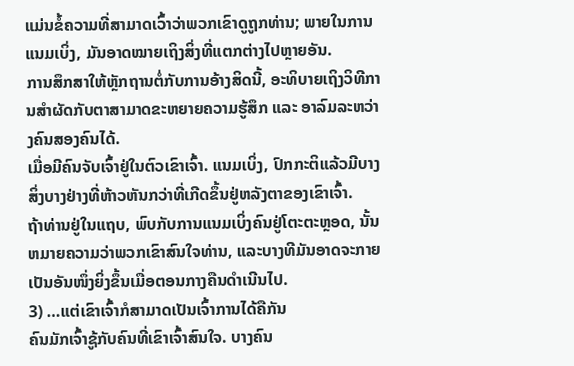ແມ່ນຂໍ້ຄວາມທີ່ສາມາດເວົ້າວ່າພວກເຂົາດູຖູກທ່ານ; ພາຍໃນການແນມເບິ່ງ, ມັນອາດໝາຍເຖິງສິ່ງທີ່ແຕກຕ່າງໄປຫຼາຍອັນ.
ການສຶກສາໃຫ້ຫຼັກຖານຕໍ່ກັບການອ້າງສິດນີ້, ອະທິບາຍເຖິງວິທີການສຳຜັດກັບຕາສາມາດຂະຫຍາຍຄວາມຮູ້ສຶກ ແລະ ອາລົມລະຫວ່າງຄົນສອງຄົນໄດ້.
ເມື່ອມີຄົນຈັບເຈົ້າຢູ່ໃນຕົວເຂົາເຈົ້າ. ແນມເບິ່ງ, ປົກກະຕິແລ້ວມີບາງສິ່ງບາງຢ່າງທີ່ຫ້າວຫັນກວ່າທີ່ເກີດຂຶ້ນຢູ່ຫລັງຕາຂອງເຂົາເຈົ້າ.
ຖ້າທ່ານຢູ່ໃນແຖບ, ພົບກັບການແນມເບິ່ງຄົນຢູ່ໂຕະຕະຫຼອດ, ນັ້ນຫມາຍຄວາມວ່າພວກເຂົາສົນໃຈທ່ານ, ແລະບາງທີມັນອາດຈະກາຍເປັນອັນໜຶ່ງຍິ່ງຂຶ້ນເມື່ອຕອນກາງຄືນດຳເນີນໄປ.
3) …ແຕ່ເຂົາເຈົ້າກໍສາມາດເປັນເຈົ້າການໄດ້ຄືກັນ
ຄົນມັກເຈົ້າຊູ້ກັບຄົນທີ່ເຂົາເຈົ້າສົນໃຈ. ບາງຄົນ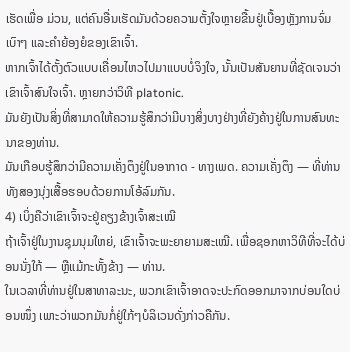ເຮັດເພື່ອ ມ່ວນ, ແຕ່ຄົນອື່ນເຮັດມັນດ້ວຍຄວາມຕັ້ງໃຈຫຼາຍຂື້ນຢູ່ເບື້ອງຫຼັງການຈົ່ມເບົາໆ ແລະຄຳຍ້ອງຍໍຂອງເຂົາເຈົ້າ.
ຫາກເຈົ້າໄດ້ຕັ້ງຕົວແບບເຄື່ອນໄຫວໄປມາແບບບໍ່ຈິງໃຈ, ນັ້ນເປັນສັນຍານທີ່ຊັດເຈນວ່າເຂົາເຈົ້າສົນໃຈເຈົ້າ. ຫຼາຍກວ່າວິທີ platonic.
ມັນຍັງເປັນສິ່ງທີ່ສາມາດໃຫ້ຄວາມຮູ້ສຶກວ່າມີບາງສິ່ງບາງຢ່າງທີ່ຍັງຄ້າງຢູ່ໃນການສົນທະນາຂອງທ່ານ.
ມັນເກືອບຮູ້ສຶກວ່າມີຄວາມເຄັ່ງຕຶງຢູ່ໃນອາກາດ - ທາງເພດ. ຄວາມເຄັ່ງຕຶງ — ທີ່ທ່ານທັງສອງນຸ່ງເສື້ອຮອບດ້ວຍການໂອ້ລົມກັນ.
4) ເບິ່ງຄືວ່າເຂົາເຈົ້າຈະຢູ່ຄຽງຂ້າງເຈົ້າສະເໝີ
ຖ້າເຈົ້າຢູ່ໃນງານຊຸມນຸມໃຫຍ່, ເຂົາເຈົ້າຈະພະຍາຍາມສະເໝີ. ເພື່ອຊອກຫາວິທີທີ່ຈະໄດ້ບ່ອນນັ່ງໃກ້ — ຫຼືແມ້ກະທັ້ງຂ້າງ — ທ່ານ.
ໃນເວລາທີ່ທ່ານຢູ່ໃນສາທາລະນະ, ພວກເຂົາເຈົ້າອາດຈະປະກົດອອກມາຈາກບ່ອນໃດບ່ອນໜຶ່ງ ເພາະວ່າພວກມັນກໍ່ຢູ່ໃກ້ໆບໍລິເວນດັ່ງກ່າວຄືກັນ.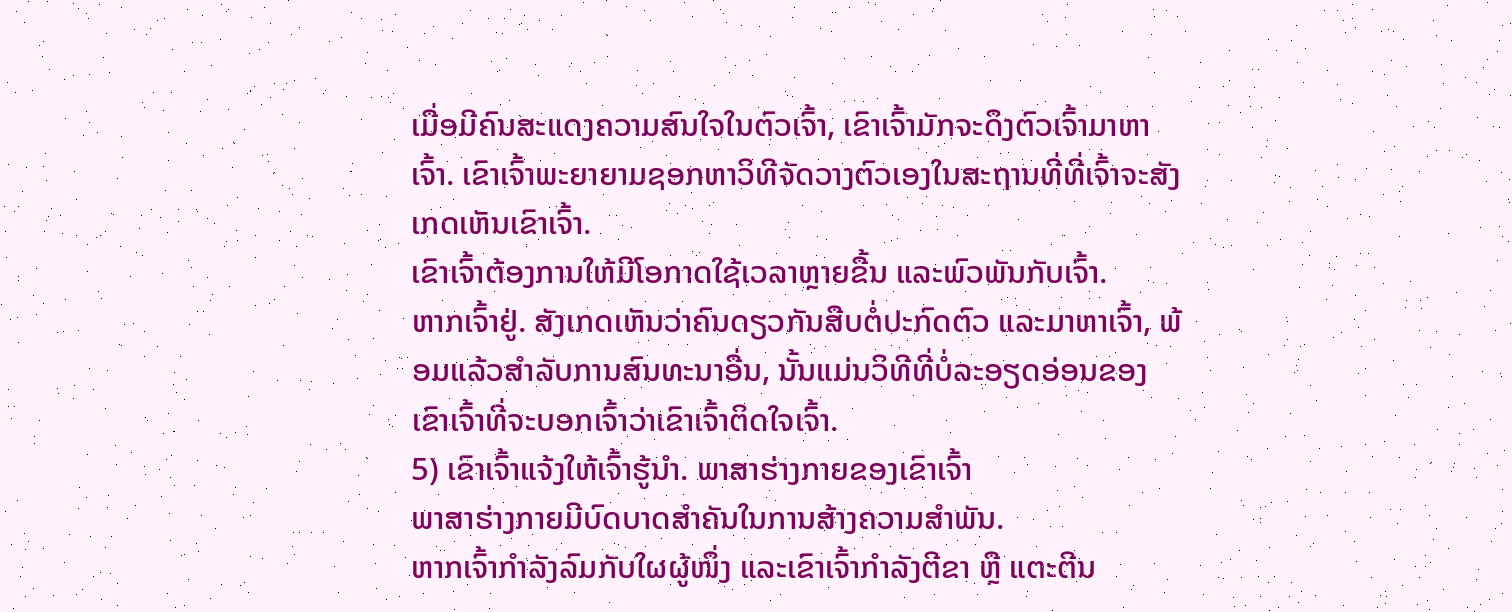ເມື່ອມີຄົນສະແດງຄວາມສົນໃຈໃນຕົວເຈົ້າ, ເຂົາເຈົ້າມັກຈະດຶງຕົວເຈົ້າມາຫາເຈົ້າ. ເຂົາເຈົ້າພະຍາຍາມຊອກຫາວິທີຈັດວາງຕົວເອງໃນສະຖານທີ່ທີ່ເຈົ້າຈະສັງເກດເຫັນເຂົາເຈົ້າ.
ເຂົາເຈົ້າຕ້ອງການໃຫ້ມີໂອກາດໃຊ້ເວລາຫຼາຍຂື້ນ ແລະພົວພັນກັບເຈົ້າ.
ຫາກເຈົ້າຢູ່. ສັງເກດເຫັນວ່າຄົນດຽວກັນສືບຕໍ່ປະກົດຕົວ ແລະມາຫາເຈົ້າ, ພ້ອມແລ້ວສຳລັບການສົນທະນາອື່ນ, ນັ້ນແມ່ນວິທີທີ່ບໍ່ລະອຽດອ່ອນຂອງເຂົາເຈົ້າທີ່ຈະບອກເຈົ້າວ່າເຂົາເຈົ້າຕິດໃຈເຈົ້າ.
5) ເຂົາເຈົ້າແຈ້ງໃຫ້ເຈົ້າຮູ້ນຳ. ພາສາຮ່າງກາຍຂອງເຂົາເຈົ້າ
ພາສາຮ່າງກາຍມີບົດບາດສຳຄັນໃນການສ້າງຄວາມສຳພັນ.
ຫາກເຈົ້າກຳລັງລົມກັບໃຜຜູ້ໜຶ່ງ ແລະເຂົາເຈົ້າກຳລັງຕີຂາ ຫຼື ແຕະຕີນ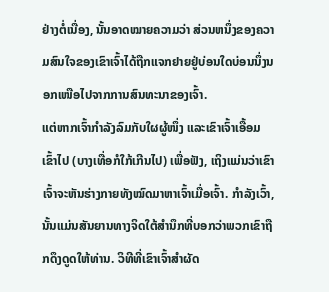ຢ່າງຕໍ່ເນື່ອງ, ນັ້ນອາດໝາຍຄວາມວ່າ ສ່ວນຫນຶ່ງຂອງຄວາມສົນໃຈຂອງເຂົາເຈົ້າໄດ້ຖືກແຈກຢາຍຢູ່ບ່ອນໃດບ່ອນນຶ່ງນອກເໜືອໄປຈາກການສົນທະນາຂອງເຈົ້າ.
ແຕ່ຫາກເຈົ້າກຳລັງລົມກັບໃຜຜູ້ໜຶ່ງ ແລະເຂົາເຈົ້າເອື້ອມເຂົ້າໄປ (ບາງເທື່ອກໍໃກ້ເກີນໄປ) ເພື່ອຟັງ, ເຖິງແມ່ນວ່າເຂົາເຈົ້າຈະຫັນຮ່າງກາຍທັງໝົດມາຫາເຈົ້າເມື່ອເຈົ້າ. ກໍາລັງເວົ້າ, ນັ້ນແມ່ນສັນຍານທາງຈິດໃຕ້ສໍານຶກທີ່ບອກວ່າພວກເຂົາຖືກດຶງດູດໃຫ້ທ່ານ. ວິທີທີ່ເຂົາເຈົ້າສຳຜັດ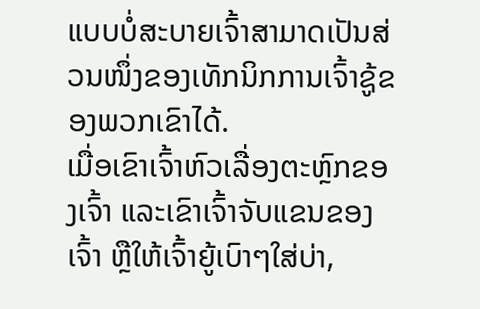ແບບບໍ່ສະບາຍເຈົ້າສາມາດເປັນສ່ວນໜຶ່ງຂອງເທັກນິກການເຈົ້າຊູ້ຂອງພວກເຂົາໄດ້.
ເມື່ອເຂົາເຈົ້າຫົວເລື່ອງຕະຫຼົກຂອງເຈົ້າ ແລະເຂົາເຈົ້າຈັບແຂນຂອງເຈົ້າ ຫຼືໃຫ້ເຈົ້າຍູ້ເບົາໆໃສ່ບ່າ,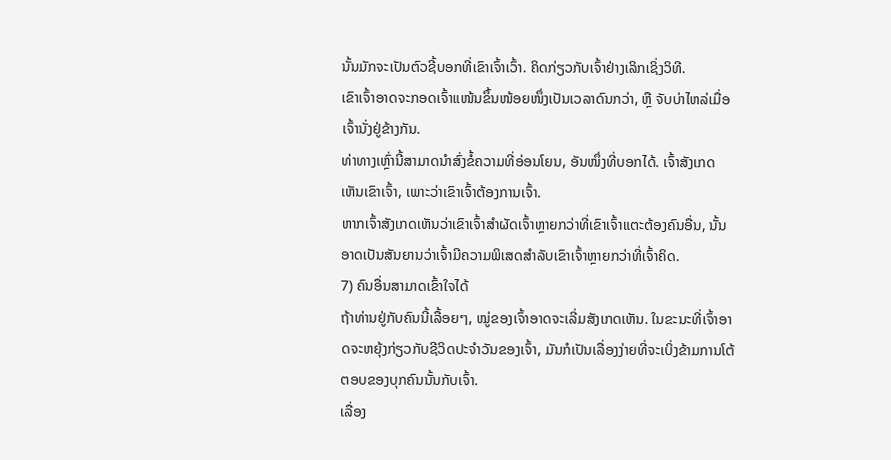ນັ້ນມັກຈະເປັນຕົວຊີ້ບອກທີ່ເຂົາເຈົ້າເວົ້າ. ຄິດກ່ຽວກັບເຈົ້າຢ່າງເລິກເຊິ່ງວິທີ.
ເຂົາເຈົ້າອາດຈະກອດເຈົ້າແໜ້ນຂຶ້ນໜ້ອຍໜຶ່ງເປັນເວລາດົນກວ່າ, ຫຼື ຈັບບ່າໄຫລ່ເມື່ອເຈົ້ານັ່ງຢູ່ຂ້າງກັນ.
ທ່າທາງເຫຼົ່ານີ້ສາມາດນຳສົ່ງຂໍ້ຄວາມທີ່ອ່ອນໂຍນ, ອັນໜຶ່ງທີ່ບອກໄດ້. ເຈົ້າສັງເກດເຫັນເຂົາເຈົ້າ, ເພາະວ່າເຂົາເຈົ້າຕ້ອງການເຈົ້າ.
ຫາກເຈົ້າສັງເກດເຫັນວ່າເຂົາເຈົ້າສຳຜັດເຈົ້າຫຼາຍກວ່າທີ່ເຂົາເຈົ້າແຕະຕ້ອງຄົນອື່ນ, ນັ້ນອາດເປັນສັນຍານວ່າເຈົ້າມີຄວາມພິເສດສຳລັບເຂົາເຈົ້າຫຼາຍກວ່າທີ່ເຈົ້າຄິດ.
7) ຄົນອື່ນສາມາດເຂົ້າໃຈໄດ້
ຖ້າທ່ານຢູ່ກັບຄົນນີ້ເລື້ອຍໆ, ໝູ່ຂອງເຈົ້າອາດຈະເລີ່ມສັງເກດເຫັນ. ໃນຂະນະທີ່ເຈົ້າອາດຈະຫຍຸ້ງກ່ຽວກັບຊີວິດປະຈຳວັນຂອງເຈົ້າ, ມັນກໍເປັນເລື່ອງງ່າຍທີ່ຈະເບິ່ງຂ້າມການໂຕ້ຕອບຂອງບຸກຄົນນັ້ນກັບເຈົ້າ.
ເລື່ອງ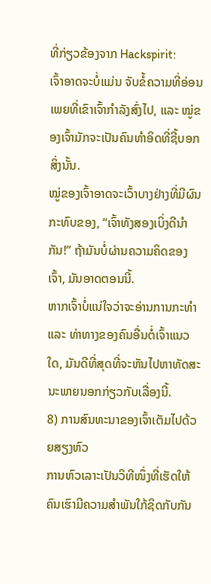ທີ່ກ່ຽວຂ້ອງຈາກ Hackspirit:
ເຈົ້າອາດຈະບໍ່ແມ່ນ ຈັບຂໍ້ຄວາມທີ່ອ່ອນເພຍທີ່ເຂົາເຈົ້າກຳລັງສົ່ງໄປ, ແລະ ໝູ່ຂອງເຈົ້າມັກຈະເປັນຄົນທຳອິດທີ່ຊີ້ບອກສິ່ງນັ້ນ.
ໝູ່ຂອງເຈົ້າອາດຈະເວົ້າບາງຢ່າງທີ່ມີຜົນກະທົບຂອງ, “ເຈົ້າທັງສອງເບິ່ງດີນຳກັນ!” ຖ້າມັນບໍ່ຜ່ານຄວາມຄິດຂອງເຈົ້າ, ມັນອາດຕອນນີ້.
ຫາກເຈົ້າບໍ່ແນ່ໃຈວ່າຈະອ່ານການກະທຳ ແລະ ທ່າທາງຂອງຄົນອື່ນຕໍ່ເຈົ້າແນວໃດ, ມັນດີທີ່ສຸດທີ່ຈະຫັນໄປຫາທັດສະນະພາຍນອກກ່ຽວກັບເລື່ອງນີ້.
8) ການສົນທະນາຂອງເຈົ້າເຕັມໄປດ້ວຍສຽງຫົວ
ການຫົວເລາະເປັນວິທີໜຶ່ງທີ່ເຮັດໃຫ້ຄົນເຮົາມີຄວາມສຳພັນໃກ້ຊິດກັບກັນ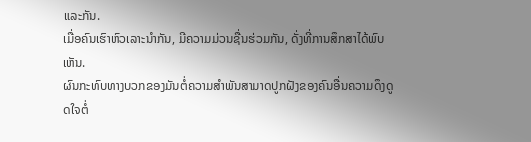ແລະກັນ.
ເມື່ອຄົນເຮົາຫົວເລາະນຳກັນ, ມີຄວາມມ່ວນຊື່ນຮ່ວມກັນ, ດັ່ງທີ່ການສຶກສາໄດ້ພົບເຫັນ.
ຜົນກະທົບທາງບວກຂອງມັນຕໍ່ຄວາມສໍາພັນສາມາດປູກຝັງຂອງຄົນອື່ນຄວາມດຶງດູດໃຈຕໍ່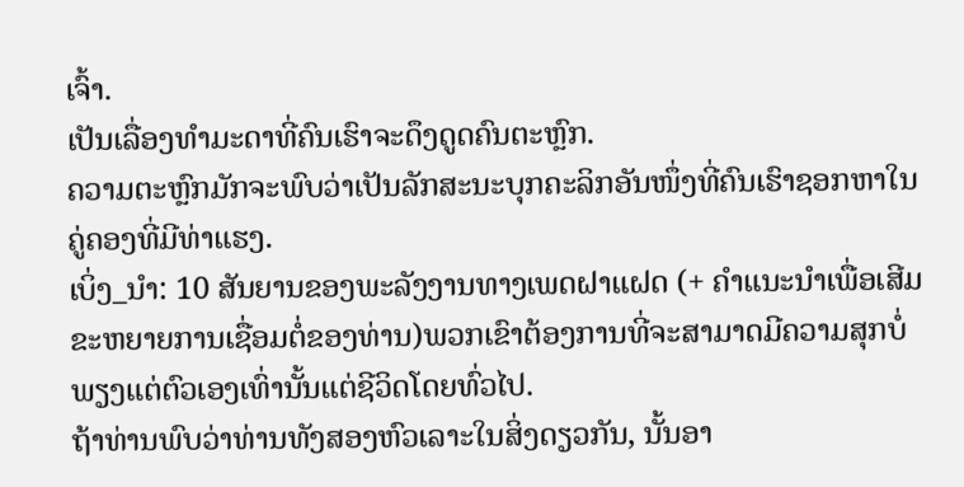ເຈົ້າ.
ເປັນເລື່ອງທຳມະດາທີ່ຄົນເຮົາຈະດຶງດູດຄົນຕະຫຼົກ.
ຄວາມຕະຫຼົກມັກຈະພົບວ່າເປັນລັກສະນະບຸກຄະລິກອັນໜຶ່ງທີ່ຄົນເຮົາຊອກຫາໃນຄູ່ຄອງທີ່ມີທ່າແຮງ.
ເບິ່ງ_ນຳ: 10 ສັນຍານຂອງພະລັງງານທາງເພດຝາແຝດ (+ ຄໍາແນະນໍາເພື່ອເສີມຂະຫຍາຍການເຊື່ອມຕໍ່ຂອງທ່ານ)ພວກເຂົາຕ້ອງການທີ່ຈະສາມາດມີຄວາມສຸກບໍ່ພຽງແຕ່ຕົວເອງເທົ່ານັ້ນແຕ່ຊີວິດໂດຍທົ່ວໄປ.
ຖ້າທ່ານພົບວ່າທ່ານທັງສອງຫົວເລາະໃນສິ່ງດຽວກັນ, ນັ້ນອາ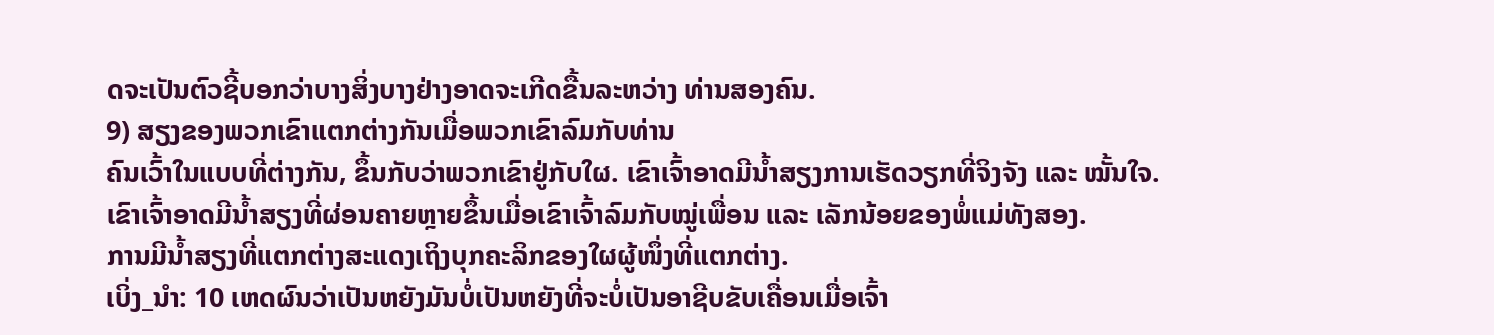ດຈະເປັນຕົວຊີ້ບອກວ່າບາງສິ່ງບາງຢ່າງອາດຈະເກີດຂື້ນລະຫວ່າງ ທ່ານສອງຄົນ.
9) ສຽງຂອງພວກເຂົາແຕກຕ່າງກັນເມື່ອພວກເຂົາລົມກັບທ່ານ
ຄົນເວົ້າໃນແບບທີ່ຕ່າງກັນ, ຂຶ້ນກັບວ່າພວກເຂົາຢູ່ກັບໃຜ. ເຂົາເຈົ້າອາດມີນໍ້າສຽງການເຮັດວຽກທີ່ຈິງຈັງ ແລະ ໝັ້ນໃຈ.
ເຂົາເຈົ້າອາດມີນໍ້າສຽງທີ່ຜ່ອນຄາຍຫຼາຍຂຶ້ນເມື່ອເຂົາເຈົ້າລົມກັບໝູ່ເພື່ອນ ແລະ ເລັກນ້ອຍຂອງພໍ່ແມ່ທັງສອງ.
ການມີນໍ້າສຽງທີ່ແຕກຕ່າງສະແດງເຖິງບຸກຄະລິກຂອງໃຜຜູ້ໜຶ່ງທີ່ແຕກຕ່າງ.
ເບິ່ງ_ນຳ: 10 ເຫດຜົນວ່າເປັນຫຍັງມັນບໍ່ເປັນຫຍັງທີ່ຈະບໍ່ເປັນອາຊີບຂັບເຄື່ອນເມື່ອເຈົ້າ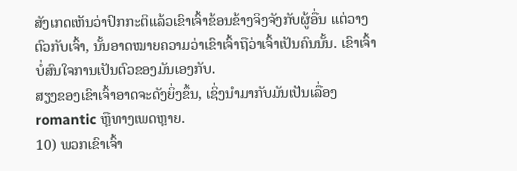ສັງເກດເຫັນວ່າປົກກະຕິແລ້ວເຂົາເຈົ້າຂ້ອນຂ້າງຈິງຈັງກັບຜູ້ອື່ນ ແຕ່ວາງຕົວກັບເຈົ້າ, ນັ້ນອາດໝາຍຄວາມວ່າເຂົາເຈົ້າຖືວ່າເຈົ້າເປັນຄົນນັ້ນ. ເຂົາເຈົ້າບໍ່ສົນໃຈການເປັນຕົວຂອງມັນເອງກັບ.
ສຽງຂອງເຂົາເຈົ້າອາດຈະດັງຍິ່ງຂຶ້ນ, ເຊິ່ງນໍາມາກັບມັນເປັນເລື່ອງ romantic ຫຼືທາງເພດຫຼາຍ.
10) ພວກເຂົາເຈົ້າ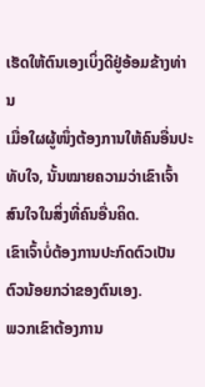ເຮັດໃຫ້ຕົນເອງເບິ່ງດີຢູ່ອ້ອມຂ້າງທ່ານ
ເມື່ອໃຜຜູ້ໜຶ່ງຕ້ອງການໃຫ້ຄົນອື່ນປະທັບໃຈ, ນັ້ນໝາຍຄວາມວ່າເຂົາເຈົ້າສົນໃຈໃນສິ່ງທີ່ຄົນອື່ນຄິດ.
ເຂົາເຈົ້າບໍ່ຕ້ອງການປະກົດຕົວເປັນຕົວນ້ອຍກວ່າຂອງຕົນເອງ.
ພວກເຂົາຕ້ອງການ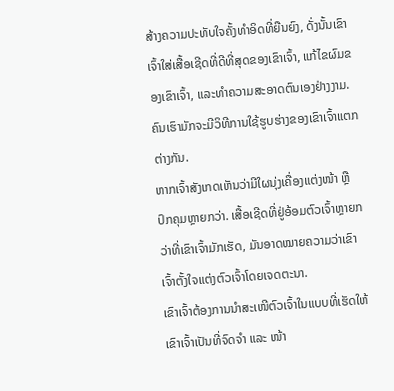ສ້າງຄວາມປະທັບໃຈຄັ້ງທໍາອິດທີ່ຍືນຍົງ, ດັ່ງນັ້ນເຂົາເຈົ້າໃສ່ເສື້ອເຊີດທີ່ດີທີ່ສຸດຂອງເຂົາເຈົ້າ, ແກ້ໄຂຜົມຂອງເຂົາເຈົ້າ, ແລະທໍາຄວາມສະອາດຕົນເອງຢ່າງງາມ.
ຄົນເຮົາມັກຈະມີວິທີການໃຊ້ຮູບຮ່າງຂອງເຂົາເຈົ້າແຕກຕ່າງກັນ.
ຫາກເຈົ້າສັງເກດເຫັນວ່າມີໃຜນຸ່ງເຄື່ອງແຕ່ງໜ້າ ຫຼືປົກຄຸມຫຼາຍກວ່າ. ເສື້ອເຊີດທີ່ຢູ່ອ້ອມຕົວເຈົ້າຫຼາຍກວ່າທີ່ເຂົາເຈົ້າມັກເຮັດ, ມັນອາດໝາຍຄວາມວ່າເຂົາເຈົ້າຕັ້ງໃຈແຕ່ງຕົວເຈົ້າໂດຍເຈດຕະນາ.
ເຂົາເຈົ້າຕ້ອງການນຳສະເໜີຕົວເຈົ້າໃນແບບທີ່ເຮັດໃຫ້ເຂົາເຈົ້າເປັນທີ່ຈົດຈຳ ແລະ ໜ້າ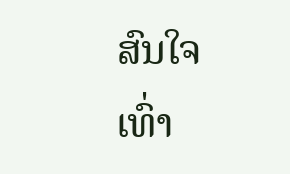ສົນໃຈເທົ່າ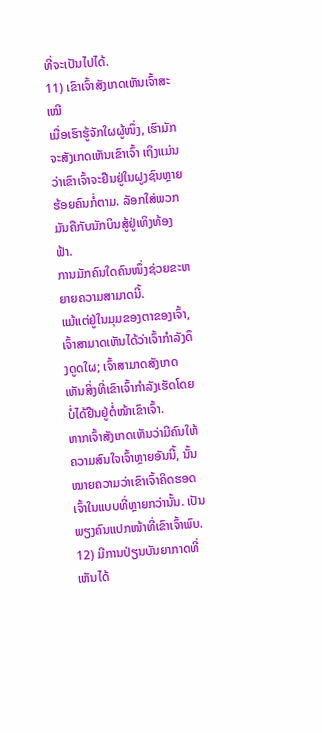ທີ່ຈະເປັນໄປໄດ້.
11) ເຂົາເຈົ້າສັງເກດເຫັນເຈົ້າສະເໝີ
ເມື່ອເຮົາຮູ້ຈັກໃຜຜູ້ໜຶ່ງ, ເຮົາມັກຈະສັງເກດເຫັນເຂົາເຈົ້າ ເຖິງແມ່ນວ່າເຂົາເຈົ້າຈະຢືນຢູ່ໃນຝູງຊົນຫຼາຍຮ້ອຍຄົນກໍ່ຕາມ. ລັອກໃສ່ພວກມັນຄືກັບນັກບິນສູ້ຢູ່ເທິງທ້ອງຟ້າ.
ການມັກຄົນໃດຄົນໜຶ່ງຊ່ວຍຂະຫຍາຍຄວາມສາມາດນີ້.
ແມ້ແຕ່ຢູ່ໃນມຸມຂອງຕາຂອງເຈົ້າ, ເຈົ້າສາມາດເຫັນໄດ້ວ່າເຈົ້າກໍາລັງດຶງດູດໃຜ; ເຈົ້າສາມາດສັງເກດເຫັນສິ່ງທີ່ເຂົາເຈົ້າກຳລັງເຮັດໂດຍບໍ່ໄດ້ຢືນຢູ່ຕໍ່ໜ້າເຂົາເຈົ້າ.
ຫາກເຈົ້າສັງເກດເຫັນວ່າມີຄົນໃຫ້ຄວາມສົນໃຈເຈົ້າຫຼາຍອັນນີ້, ນັ້ນໝາຍຄວາມວ່າເຂົາເຈົ້າຄິດຮອດເຈົ້າໃນແບບທີ່ຫຼາຍກວ່ານັ້ນ. ເປັນພຽງຄົນແປກໜ້າທີ່ເຂົາເຈົ້າພົບ.
12) ມີການປ່ຽນບັນຍາກາດທີ່ເຫັນໄດ້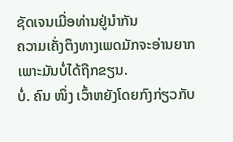ຊັດເຈນເມື່ອທ່ານຢູ່ນຳກັນ
ຄວາມເຄັ່ງຕຶງທາງເພດມັກຈະອ່ານຍາກເພາະມັນບໍ່ໄດ້ຖືກຂຽນ.
ບໍ່. ຄົນ ໜຶ່ງ ເວົ້າຫຍັງໂດຍກົງກ່ຽວກັບ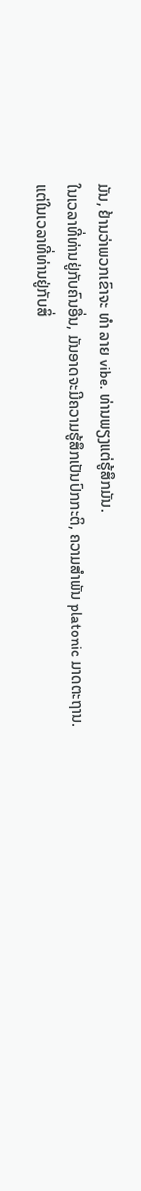ມັນ, ຢ້ານວ່າພວກເຂົາຈະ ທຳ ລາຍ vibe. ທ່ານພຽງແຕ່ຮູ້ສຶກມັນ.
ໃນເວລາທີ່ທ່ານຢູ່ກັບຄົນອື່ນ, ມັນອາດຈະມີຄວາມຮູ້ສຶກເປັນປົກກະຕິ, ຄວາມສໍາພັນ platonic ມາດຕະຖານ.
ແຕ່ໃນເວລາທີ່ທ່ານຢູ່ກັບສິ່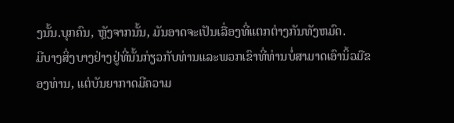ງນັ້ນ.ບຸກຄົນ, ຫຼັງຈາກນັ້ນ, ມັນອາດຈະເປັນເລື່ອງທີ່ແຕກຕ່າງກັນທັງຫມົດ.
ມີບາງສິ່ງບາງຢ່າງຢູ່ທີ່ນັ້ນກ່ຽວກັບທ່ານແລະພວກເຂົາທີ່ທ່ານບໍ່ສາມາດເອົານິ້ວມືຂອງທ່ານ, ແຕ່ບັນຍາກາດມີຄວາມ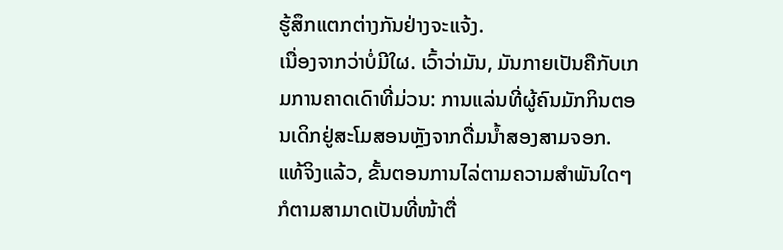ຮູ້ສຶກແຕກຕ່າງກັນຢ່າງຈະແຈ້ງ.
ເນື່ອງຈາກວ່າບໍ່ມີໃຜ. ເວົ້າວ່າມັນ, ມັນກາຍເປັນຄືກັບເກມການຄາດເດົາທີ່ມ່ວນ: ການແລ່ນທີ່ຜູ້ຄົນມັກກິນຕອນເດິກຢູ່ສະໂມສອນຫຼັງຈາກດື່ມນໍ້າສອງສາມຈອກ.
ແທ້ຈິງແລ້ວ, ຂັ້ນຕອນການໄລ່ຕາມຄວາມສຳພັນໃດໆກໍຕາມສາມາດເປັນທີ່ໜ້າຕື່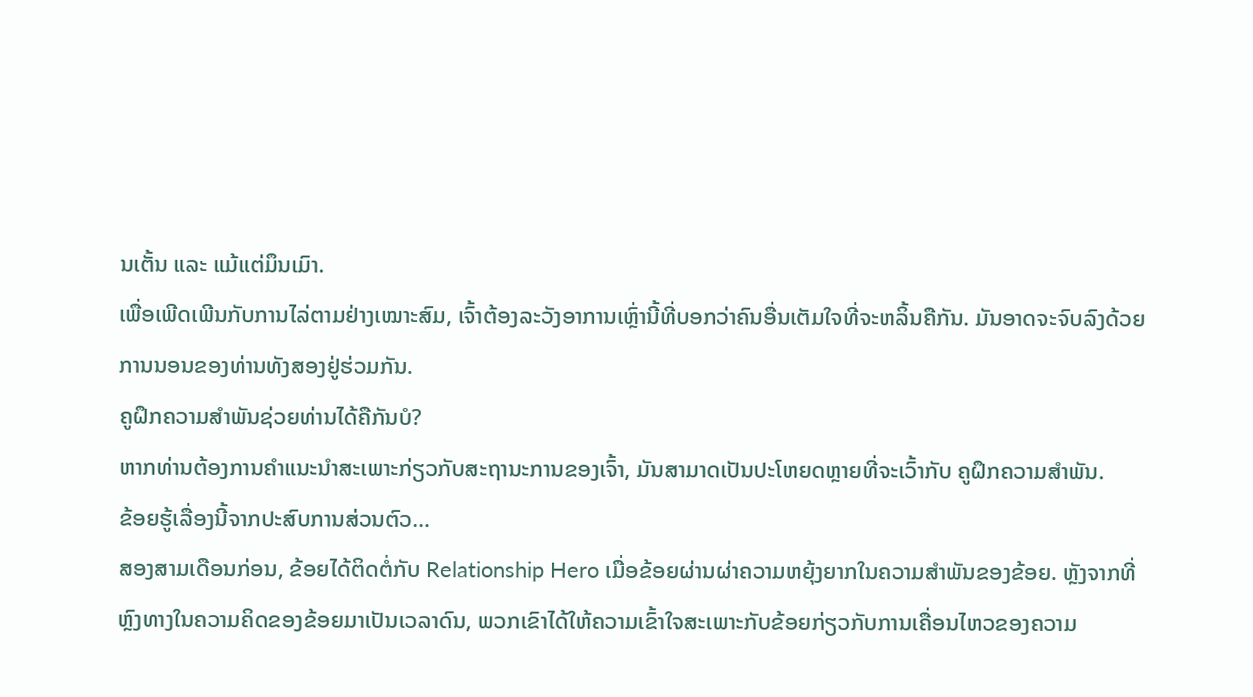ນເຕັ້ນ ແລະ ແມ້ແຕ່ມຶນເມົາ.
ເພື່ອເພີດເພີນກັບການໄລ່ຕາມຢ່າງເໝາະສົມ, ເຈົ້າຕ້ອງລະວັງອາການເຫຼົ່ານີ້ທີ່ບອກວ່າຄົນອື່ນເຕັມໃຈທີ່ຈະຫລິ້ນຄືກັນ. ມັນອາດຈະຈົບລົງດ້ວຍການນອນຂອງທ່ານທັງສອງຢູ່ຮ່ວມກັນ.
ຄູຝຶກຄວາມສຳພັນຊ່ວຍທ່ານໄດ້ຄືກັນບໍ?
ຫາກທ່ານຕ້ອງການຄຳແນະນຳສະເພາະກ່ຽວກັບສະຖານະການຂອງເຈົ້າ, ມັນສາມາດເປັນປະໂຫຍດຫຼາຍທີ່ຈະເວົ້າກັບ ຄູຝຶກຄວາມສຳພັນ.
ຂ້ອຍຮູ້ເລື່ອງນີ້ຈາກປະສົບການສ່ວນຕົວ…
ສອງສາມເດືອນກ່ອນ, ຂ້ອຍໄດ້ຕິດຕໍ່ກັບ Relationship Hero ເມື່ອຂ້ອຍຜ່ານຜ່າຄວາມຫຍຸ້ງຍາກໃນຄວາມສຳພັນຂອງຂ້ອຍ. ຫຼັງຈາກທີ່ຫຼົງທາງໃນຄວາມຄິດຂອງຂ້ອຍມາເປັນເວລາດົນ, ພວກເຂົາໄດ້ໃຫ້ຄວາມເຂົ້າໃຈສະເພາະກັບຂ້ອຍກ່ຽວກັບການເຄື່ອນໄຫວຂອງຄວາມ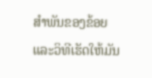ສຳພັນຂອງຂ້ອຍ ແລະວິທີເຮັດໃຫ້ມັນ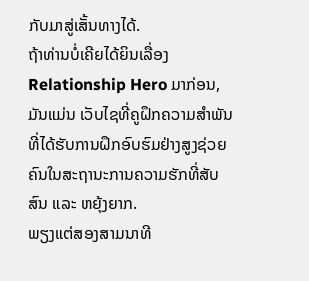ກັບມາສູ່ເສັ້ນທາງໄດ້.
ຖ້າທ່ານບໍ່ເຄີຍໄດ້ຍິນເລື່ອງ Relationship Hero ມາກ່ອນ, ມັນແມ່ນ ເວັບໄຊທີ່ຄູຝຶກຄວາມສຳພັນທີ່ໄດ້ຮັບການຝຶກອົບຮົມຢ່າງສູງຊ່ວຍຄົນໃນສະຖານະການຄວາມຮັກທີ່ສັບສົນ ແລະ ຫຍຸ້ງຍາກ.
ພຽງແຕ່ສອງສາມນາທີ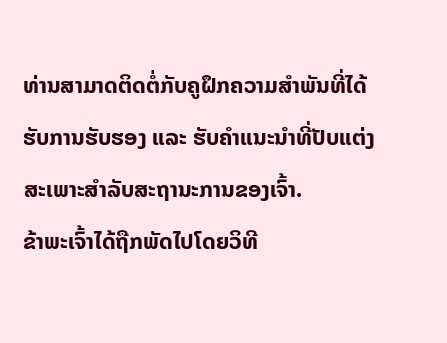ທ່ານສາມາດຕິດຕໍ່ກັບຄູຝຶກຄວາມສຳພັນທີ່ໄດ້ຮັບການຮັບຮອງ ແລະ ຮັບຄຳແນະນຳທີ່ປັບແຕ່ງສະເພາະສຳລັບສະຖານະການຂອງເຈົ້າ.
ຂ້າພະເຈົ້າໄດ້ຖືກພັດໄປໂດຍວິທີ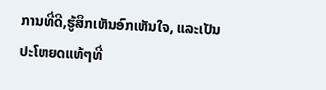ການທີ່ດີ,ຮູ້ສຶກເຫັນອົກເຫັນໃຈ, ແລະເປັນປະໂຫຍດແທ້ໆທີ່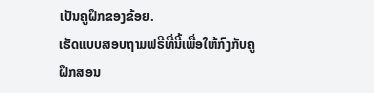ເປັນຄູຝຶກຂອງຂ້ອຍ.
ເຮັດແບບສອບຖາມຟຣີທີ່ນີ້ເພື່ອໃຫ້ກົງກັບຄູຝຶກສອນ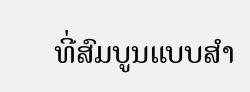ທີ່ສົມບູນແບບສໍາ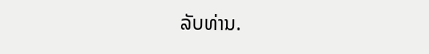ລັບທ່ານ.